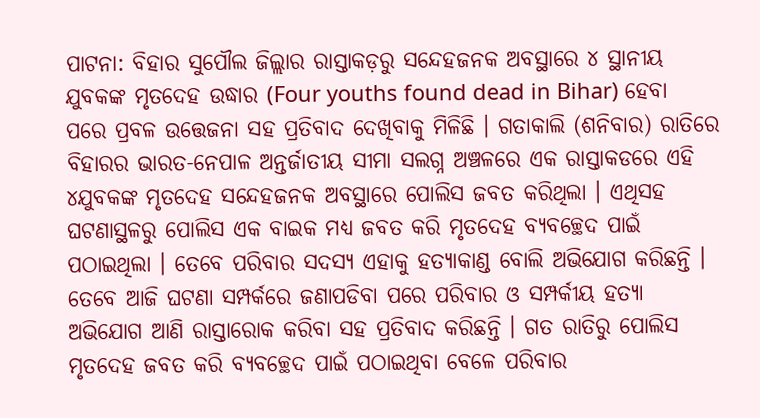ପାଟନା: ବିହାର ସୁପୌଲ ଜିଲ୍ଲାର ରାସ୍ତାକଡ଼ରୁ ସନ୍ଦେହଜନକ ଅବସ୍ଥାରେ ୪ ସ୍ଥାନୀୟ ଯୁବକଙ୍କ ମୃତଦେହ ଉଦ୍ଧାର (Four youths found dead in Bihar) ହେବା ପରେ ପ୍ରବଳ ଉତ୍ତେଜନା ସହ ପ୍ରତିବାଦ ଦେଖିବାକୁ ମିଳିଛି । ଗତାକାଲି (ଶନିବାର) ରାତିରେ ବିହାରର ଭାରତ-ନେପାଳ ଅନ୍ତର୍ଜାତୀୟ ସୀମା ସଲଗ୍ନ ଅଞ୍ଚଳରେ ଏକ ରାସ୍ତାକଡରେ ଏହି ୪ଯୁବକଙ୍କ ମୃତଦେହ ସନ୍ଦେହଜନକ ଅବସ୍ଥାରେ ପୋଲିସ ଜବତ କରିଥିଲା । ଏଥିସହ ଘଟଣାସ୍ଥଳରୁ ପୋଲିସ ଏକ ବାଇକ ମଧ୍ୟ ଜବତ କରି ମୃତଦେହ ବ୍ୟବଚ୍ଛେଦ ପାଇଁ ପଠାଇଥିଲା । ତେବେ ପରିବାର ସଦସ୍ୟ ଏହାକୁ ହତ୍ୟାକାଣ୍ଡ ବୋଲି ଅଭିଯୋଗ କରିଛନ୍ତି ।
ତେବେ ଆଜି ଘଟଣା ସମ୍ପର୍କରେ ଜଣାପଡିବା ପରେ ପରିବାର ଓ ସମ୍ପର୍କୀୟ ହତ୍ୟା ଅଭିଯୋଗ ଆଣି ରାସ୍ତାରୋକ କରିବା ସହ ପ୍ରତିବାଦ କରିଛନ୍ତି । ଗତ ରାତିରୁ ପୋଲିସ ମୃତଦେହ ଜବତ କରି ବ୍ୟବଚ୍ଛେଦ ପାଇଁ ପଠାଇଥିବା ବେଳେ ପରିବାର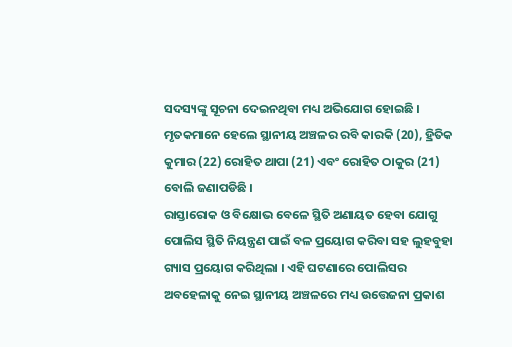ସଦସ୍ୟଙ୍କୁ ସୂଚନା ଦେଇନଥିବା ମଧ୍ୟ ଅଭିଯୋଗ ହୋଇଛି । ମୃତକମାନେ ହେଲେ ସ୍ଥାନୀୟ ଅଞ୍ଚଳର ରବି କାରକି (20), ହ୍ରିତିକ କୁମାର (22) ରୋହିତ ଥାପା (21) ଏବଂ ରୋହିତ ଠାକୁର (21) ବୋଲି ଜଣାପଡିଛି ।
ରାସ୍ତାରୋକ ଓ ବିକ୍ଷୋଭ ବେଳେ ସ୍ଥିତି ଅଣାୟତ ହେବା ଯୋଗୁ ପୋଲିସ ସ୍ଥିତି ନିୟନ୍ତ୍ରଣ ପାଇଁ ବଳ ପ୍ରୟୋଗ କରିବା ସହ ଲୁହବୁହା ଗ୍ୟାସ ପ୍ରୟୋଗ କରିଥିଲା । ଏହି ଘଟଣାରେ ପୋଲିସର ଅବହେଳାକୁ ନେଇ ସ୍ଥାନୀୟ ଅଞ୍ଚଳରେ ମଧ୍ୟ ଉତ୍ତେଜନା ପ୍ରକାଶ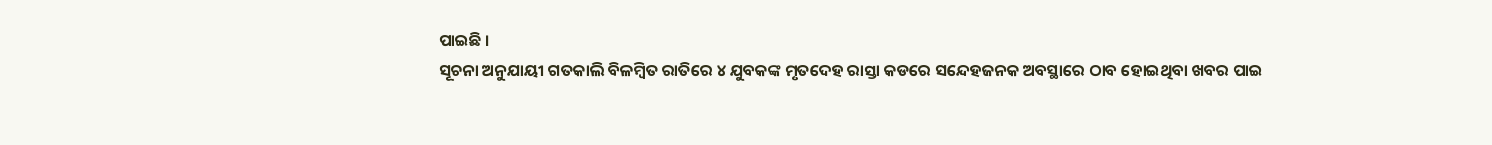ପାଇଛି ।
ସୂଚନା ଅନୁଯାୟୀ ଗତକାଲି ବିଳମ୍ବିତ ରାତିରେ ୪ ଯୁବକଙ୍କ ମୃତଦେହ ରାସ୍ତା କଡରେ ସନ୍ଦେହଜନକ ଅବସ୍ଥାରେ ଠାବ ହୋଇଥିବା ଖବର ପାଇ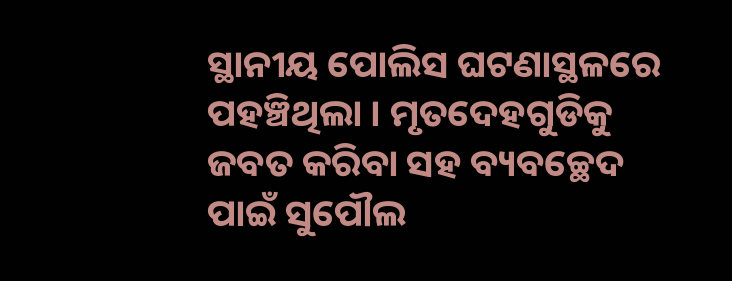ସ୍ଥାନୀୟ ପୋଲିସ ଘଟଣାସ୍ଥଳରେ ପହଞ୍ଚିଥିଲା । ମୃତଦେହଗୁଡିକୁ ଜବତ କରିବା ସହ ବ୍ୟବଚ୍ଛେଦ ପାଇଁ ସୁପୌଲ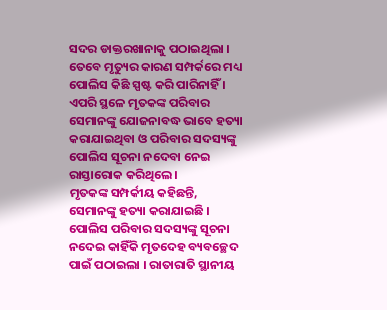ସଦର ଡାକ୍ତରଖାନାକୁ ପଠାଇଥିଲା । ତେବେ ମୃତ୍ୟୁର କାରଣ ସମ୍ପର୍କରେ ମଧ୍ୟ ପୋଲିସ କିଛି ସ୍ପଷ୍ଟ କରି ପାରିନାହିଁ । ଏପରି ସ୍ଥଳେ ମୃତକଙ୍କ ପରିବାର ସେମାନଙ୍କୁ ଯୋଜନାବଦ୍ଧ ଭାବେ ହତ୍ୟା କରାଯାଇଥିବା ଓ ପରିବାର ସଦସ୍ୟଙ୍କୁ ପୋଲିସ ସୂଚନା ନଦେବା ନେଇ ରାସ୍ତାରୋକ କରିଥିଲେ ।
ମୃତକଙ୍କ ସମ୍ପର୍କୀୟ କହିଛନ୍ତି, ସେମାନଙ୍କୁ ହତ୍ୟା କରାଯାଇଛି । ପୋଲିସ ପରିବାର ସଦସ୍ୟଙ୍କୁ ସୂଚନା ନଦେଇ କାହିଁକି ମୃତଦେହ ବ୍ୟବଚ୍ଛେଦ ପାଇଁ ପଠାଇଲା । ରାତାରାତି ସ୍ଥାନୀୟ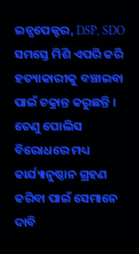ଇନ୍ସପେକ୍ଟର, DSP, SDO ସମସ୍ତେ ମିଶି ଏପରି କରି ହତ୍ୟାକାରୀକୁ ବଞ୍ଚାଇବା ପାଇଁ ଚକ୍ରାନ୍ତ କରୁଛନ୍ତି । ତେଣୁ ପୋଲିସ ବିରୋଧରେ ମଧ୍ୟ କାର୍ଯ୍ୟାନୁଷ୍ଠାନ ଗ୍ରହଣ କରିବା ପାଇଁ ସେମାନେ ଦାବି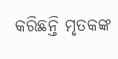କରିଛନ୍ତି ମୃତକଙ୍କ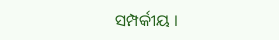ସମ୍ପର୍କୀୟ ।